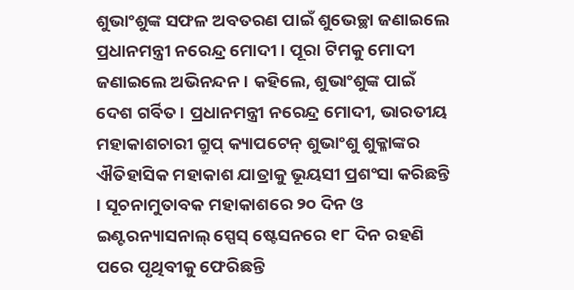ଶୁଭାଂଶୁଙ୍କ ସଫଳ ଅବତରଣ ପାଇଁ ଶୁଭେଚ୍ଛା ଜଣାଇଲେ ପ୍ରଧାନମନ୍ତ୍ରୀ ନରେନ୍ଦ୍ର ମୋଦୀ । ପୂରା ଟିମକୁ ମୋଦୀ ଜଣାଇଲେ ଅଭିନନ୍ଦନ । କହିଲେ, ଶୁଭାଂଶୁଙ୍କ ପାଇଁ ଦେଶ ଗର୍ବିତ । ପ୍ରଧାନମନ୍ତ୍ରୀ ନରେନ୍ଦ୍ର ମୋଦୀ, ଭାରତୀୟ ମହାକାଶଚାରୀ ଗ୍ରୁପ୍ କ୍ୟାପଟେନ୍ ଶୁଭାଂଶୁ ଶୁକ୍ଳାଙ୍କର ଐତିହାସିକ ମହାକାଶ ଯାତ୍ରାକୁ ଭୂୟସୀ ପ୍ରଶଂସା କରିଛନ୍ତି । ସୂଚନାମୁତାବକ ମହାକାଶରେ ୨୦ ଦିନ ଓ ଇଣ୍ଟରନ୍ୟାସନାଲ୍ ସ୍ପେସ୍ ଷ୍ଟେସନରେ ୧୮ ଦିନ ରହଣି ପରେ ପୃଥିବୀକୁ ଫେରିଛନ୍ତି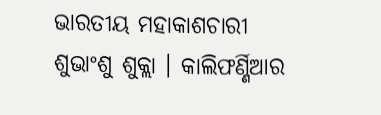ଭାରତୀୟ ମହାକାଶଚାରୀ ଶୁଭାଂଶୁ ଶୁକ୍ଲା । କାଲିଫର୍ଣ୍ଣିଆର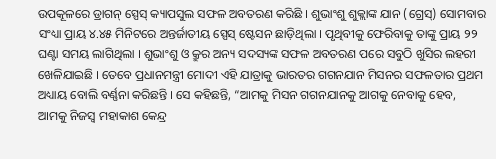ଉପକୂଳରେ ଡ୍ରାଗନ୍ ସ୍ପେସ୍ କ୍ୟାପସୁଲ ସଫଳ ଅବତରଣ କରିଛି । ଶୁଭାଂଶୁ ଶୁକ୍ଲାଙ୍କ ଯାନ (ଗ୍ରେସ୍) ସୋମବାର ସଂଧ୍ୟା ପ୍ରାୟ ୪.୪୫ ମିନିଟରେ ଅନ୍ତର୍ଜାତୀୟ ସ୍ପେସ୍ ଷ୍ଟେସନ ଛାଡ଼ିଥିଲା । ପୃଥିବୀକୁ ଫେରିବାକୁ ତାଙ୍କୁ ପ୍ରାୟ ୨୨ ଘଣ୍ଟା ସମୟ ଲାଗିଥିଲା । ଶୁଭାଂଶୁ ଓ କ୍ରୁର ଅନ୍ୟ ସଦସ୍ୟଙ୍କ ସଫଳ ଅବତରଣ ପରେ ସବୁଠି ଖୁସିର ଲହରୀ ଖେଳିଯାଇଛି । ତେବେ ପ୍ରଧାନମନ୍ତ୍ରୀ ମୋଦୀ ଏହି ଯାତ୍ରାକୁ ଭାରତର ଗଗନଯାନ ମିସନର ସଫଳତାର ପ୍ରଥମ ଅଧ୍ୟାୟ ବୋଲି ବର୍ଣ୍ଣନା କରିଛନ୍ତି । ସେ କହିଛନ୍ତି, “ଆମକୁ ମିସନ ଗଗନଯାନକୁ ଆଗକୁ ନେବାକୁ ହେବ, ଆମକୁ ନିଜସ୍ୱ ମହାକାଶ କେନ୍ଦ୍ର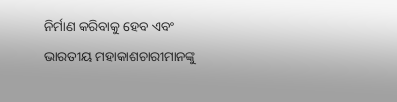ନିର୍ମାଣ କରିବାକୁ ହେବ ଏବଂ ଭାରତୀୟ ମହାକାଶଚାରୀମାନଙ୍କୁ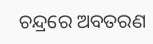ଚନ୍ଦ୍ରରେ ଅବତରଣ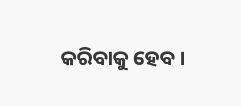କରିବାକୁ ହେବ ।